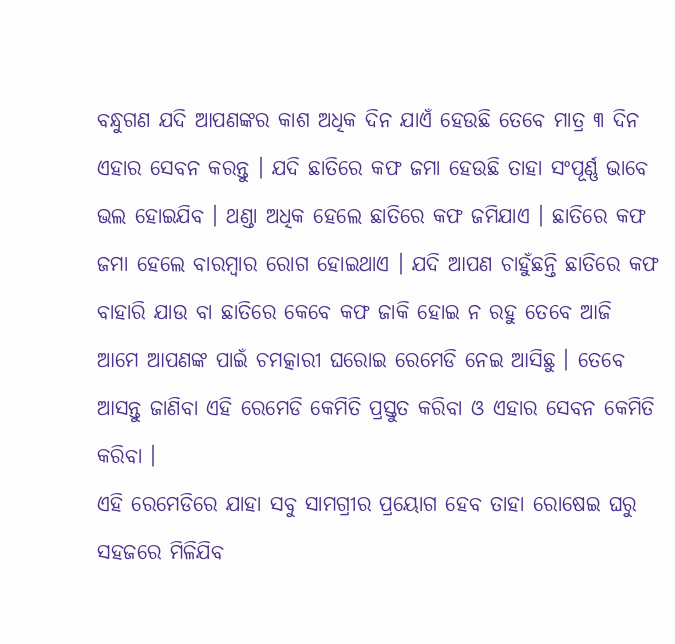ବନ୍ଧୁଗଣ ଯଦି ଆପଣଙ୍କର କାଶ ଅଧିକ ଦିନ ଯାଏଁ ହେଉଛି ତେବେ ମାତ୍ର ୩ ଦିନ ଏହାର ସେବନ କରନ୍ତୁ । ଯଦି ଛାତିରେ କଫ ଜମା ହେଉଛି ତାହା ସଂପୂର୍ଣ୍ଣ ଭାବେ ଭଲ ହୋଇଯିବ । ଥଣ୍ଡା ଅଧିକ ହେଲେ ଛାତିରେ କଫ ଜମିଯାଏ । ଛାତିରେ କଫ ଜମା ହେଲେ ବାରମ୍ବାର ରୋଗ ହୋଇଥାଏ । ଯଦି ଆପଣ ଚାହୁଁଛନ୍ତି ଛାତିରେ କଫ ବାହାରି ଯାଉ ବା ଛାତିରେ କେବେ କଫ ଜାକି ହୋଇ ନ ରହୁ ତେବେ ଆଜି ଆମେ ଆପଣଙ୍କ ପାଇଁ ଚମତ୍କାରୀ ଘରୋଇ ରେମେଡି ନେଇ ଆସିଛୁ । ତେବେ ଆସନ୍ତୁ ଜାଣିବା ଏହି ରେମେଡି କେମିତି ପ୍ରସ୍ତୁତ କରିବା ଓ ଏହାର ସେବନ କେମିତି କରିବା ।
ଏହି ରେମେଡିରେ ଯାହା ସବୁ ସାମଗ୍ରୀର ପ୍ରୟୋଗ ହେବ ତାହା ରୋଷେଇ ଘରୁ ସହଜରେ ମିଳିଯିବ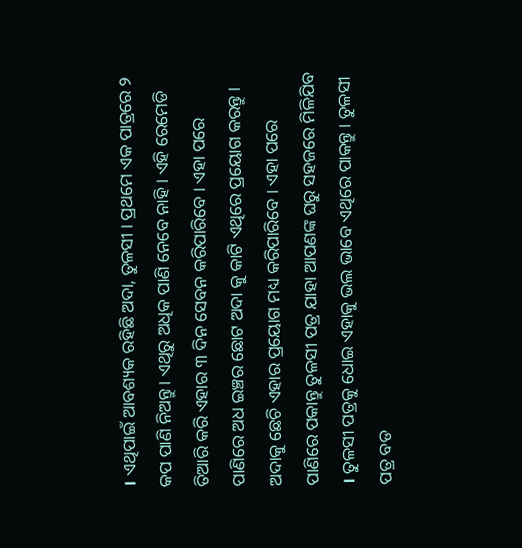। ଏଥିପାଇଁ ଆବଶ୍ୟକ ରହିଛି ଅଦା, ତୁଳସୀ । ପ୍ରଥମେ ଏକ ପାତ୍ରରେ ୨ କପ ପାଣି ନିଅନ୍ତୁ । ଏଥିରୁ ଅଧିକ ପାଣି ନେବେ ନାହି । ଏହି ରେମେଡି ତିଆରି କରି ଏହାର ୩ ଦିନ ସେବନ କରିପାରିବେ । ଏହା ପରେ ପାଣିରେ ଅଧ ଇଞ୍ଚର ଛୋଟ ଅଦା କୁ କାଟି ଏଥିରେ ପ୍ରୟୋଗ କରନ୍ତୁ ।
ଅଦାକୁ ଛେଚି ଏହାର ପ୍ରୟୋଗ ମଧ୍ୟ କରିପାରିବେ । ଏହା ପରେ ପାଣିରେ ପକାନ୍ତୁ ତୁଳସୀ ପତ୍ର ଯାହା ଆପଣଙ୍କ ଘରୁ ସହଜରେ ମିଳିଯିବ । ତୁଳସୀ ପତ୍ରକୁ ଧୋଇ ଏହାକୁ ଭଲ ଭାବେ ଏଥିରେ ପାକନ୍ତୁ । ତୁଳସୀ ପତ୍ର ବଡ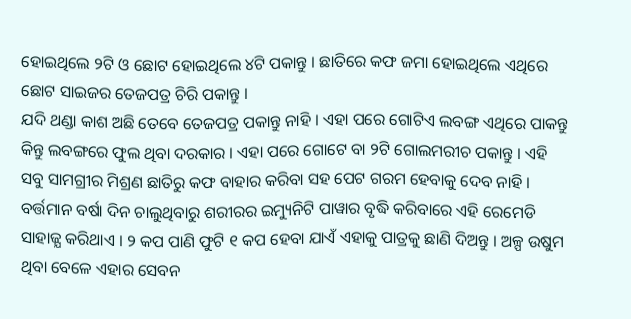ହୋଇଥିଲେ ୨ଟି ଓ ଛୋଟ ହୋଇଥିଲେ ୪ଟି ପକାନ୍ତୁ । ଛାତିରେ କଫ ଜମା ହୋଇଥିଲେ ଏଥିରେ ଛୋଟ ସାଇଜର ତେଜପତ୍ର ଚିରି ପକାନ୍ତୁ ।
ଯଦି ଥଣ୍ଡା କାଶ ଅଛି ତେବେ ତେଜପତ୍ର ପକାନ୍ତୁ ନାହି । ଏହା ପରେ ଗୋଟିଏ ଲବଙ୍ଗ ଏଥିରେ ପାକନ୍ତୁ କିନ୍ତୁ ଲବଙ୍ଗରେ ଫୁଲ ଥିବା ଦରକାର । ଏହା ପରେ ଗୋଟେ ବା ୨ଟି ଗୋଲମରୀଚ ପକାନ୍ତୁ । ଏହି ସବୁ ସାମଗ୍ରୀର ମିଶ୍ରଣ ଛାତିରୁ କଫ ବାହାର କରିବା ସହ ପେଟ ଗରମ ହେବାକୁ ଦେବ ନାହି ।
ବର୍ତ୍ତମାନ ବର୍ଷା ଦିନ ଚାଲୁଥିବାରୁ ଶରୀରର ଇମ୍ୟୁନିଟି ପାୱାର ବୃଦ୍ଧି କରିବାରେ ଏହି ରେମେଡି ସାହାଜ୍ଯ କରିଥାଏ । ୨ କପ ପାଣି ଫୁଟି ୧ କପ ହେବା ଯାଏଁ ଏହାକୁ ପାତ୍ରକୁ ଛାଣି ଦିଅନ୍ତୁ । ଅଳ୍ପ ଉଷୁମ ଥିବା ବେଳେ ଏହାର ସେବନ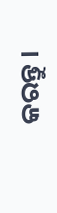କରନ୍ତୁ ।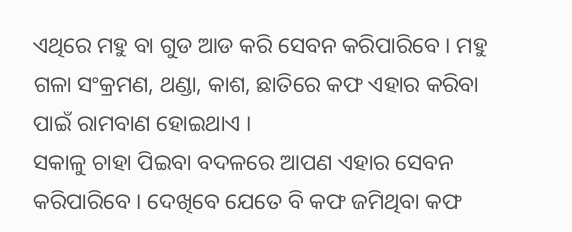ଏଥିରେ ମହୁ ବା ଗୁଡ ଆଡ କରି ସେବନ କରିପାରିବେ । ମହୁ ଗଳା ସଂକ୍ରମଣ, ଥଣ୍ଡା, କାଶ, ଛାତିରେ କଫ ଏହାର କରିବା ପାଇଁ ରାମବାଣ ହୋଇଥାଏ ।
ସକାଳୁ ଚାହା ପିଇବା ବଦଳରେ ଆପଣ ଏହାର ସେବନ କରିପାରିବେ । ଦେଖିବେ ଯେତେ ବି କଫ ଜମିଥିବା କଫ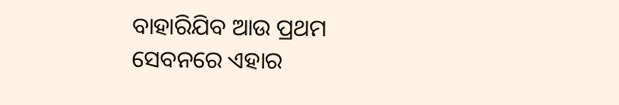ବାହାରିଯିବ ଆଉ ପ୍ରଥମ ସେବନରେ ଏହାର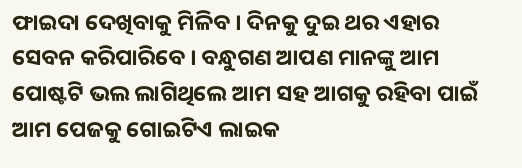ଫାଇଦା ଦେଖିବାକୁ ମିଳିବ । ଦିନକୁ ଦୁଇ ଥର ଏହାର ସେବନ କରିପାରିବେ । ବନ୍ଧୁଗଣ ଆପଣ ମାନଙ୍କୁ ଆମ ପୋଷ୍ଟଟି ଭଲ ଲାଗିଥିଲେ ଆମ ସହ ଆଗକୁ ରହିବା ପାଇଁ ଆମ ପେଜକୁ ଗୋଇଟିଏ ଲାଇକ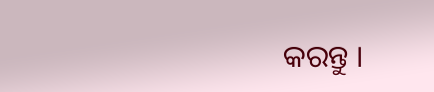କରନ୍ତୁ ।